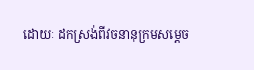ដោយៈ ដកស្រង់ពីវចនានុក្រមសម្តេច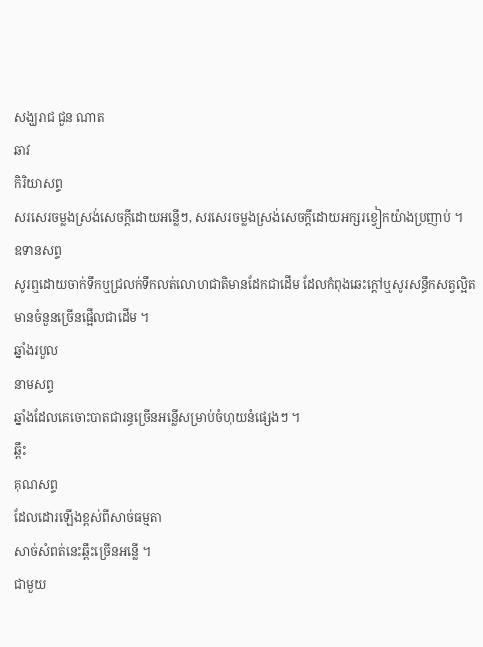សង្ឃរាជ ជួន ណាត
ឆាវ
កិរិយាសព្ទ
សរសេរចម្លងស្រង់សេចក្ដីដោយអន្លើៗ, សរសេរចម្លងស្រង់សេចក្ដីដោយអក្សរខ្វៀកយ៉ាងប្រញាប់ ។
ឧទានសព្ទ
សូរឮដោយចាក់ទឹកឬជ្រលក់ទឹកលត់លោហជាតិមានដែកជាដើម ដែលកំពុងឆេះក្ដៅឬសូរសន្ធឹកសត្វល្អិតមានចំនួនច្រើនផ្អើលជាដើម ។
ឆ្នាំងរបួល
នាមសព្ទ
ឆ្នាំងដែលគេចោះបាតជារន្ធច្រើនអន្លើសម្រាប់ចំហុយនំផ្សេងៗ ។
ឆ្ពឹះ
គុណសព្ទ
ដែលដោរឡើងខ្ពស់ពីសាច់ធម្មតា
សាច់សំពត់នេះឆ្ពឹះច្រើនអន្លើ ។
ជាមួយ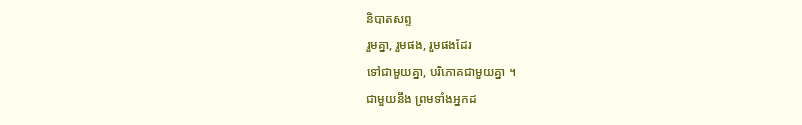និបាតសព្ទ
រួមគ្នា, រួមផង, រួមផងដែរ
ទៅជាមួយគ្នា, បរិភោគជាមួយគ្នា ។
ជាមួយនឹង ព្រមទាំងអ្នកដ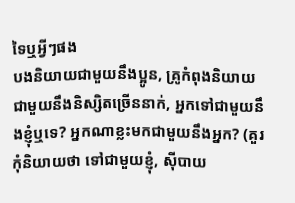ទៃឬអ្វីៗផង
បងនិយាយជាមួយនឹងប្អូន, គ្រូកំពុងនិយាយជាមួយនឹងនិស្សិតច្រើននាក់, អ្នកទៅជាមួយនឹងខ្ញុំឬទេ? អ្នកណាខ្លះមកជាមួយនឹងអ្នក? (គួរកុំនិយាយថា ទៅជាមួយខ្ញុំ, ស៊ីបាយ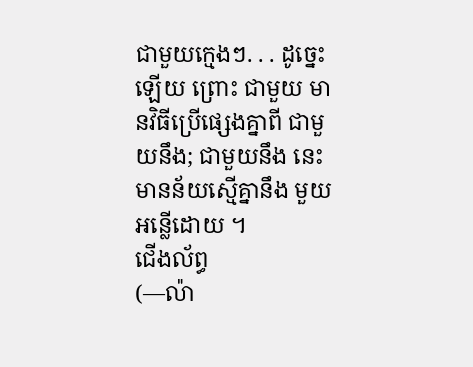ជាមួយក្មេងៗ. . . ដូច្នេះឡើយ ព្រោះ ជាមួយ មានវិធីប្រើផ្សេងគ្នាពី ជាមួយនឹង; ជាមួយនឹង នេះមានន័យស្មើគ្នានឹង មួយអន្លើដោយ ។
ជើងល័ព្ធ
(—ល៉ា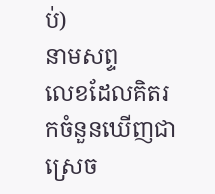ប់)
នាមសព្ទ
លេខដែលគិតរកចំនួនឃើញជាស្រេច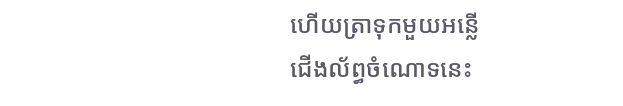ហើយត្រាទុកមួយអន្លើ
ជើងល័ព្ធចំណោទនេះ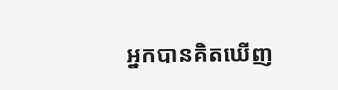អ្នកបានគិតឃើញ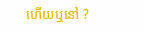ហើយឬនៅ ?